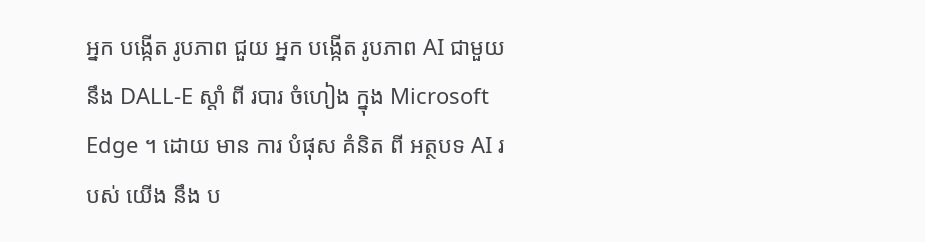អ្នក បង្កើត រូបភាព ជួយ អ្នក បង្កើត រូបភាព AI ជាមួយ នឹង DALL-E ស្តាំ ពី របារ ចំហៀង ក្នុង Microsoft Edge ។ ដោយ មាន ការ បំផុស គំនិត ពី អត្ថបទ AI របស់ យើង នឹង ប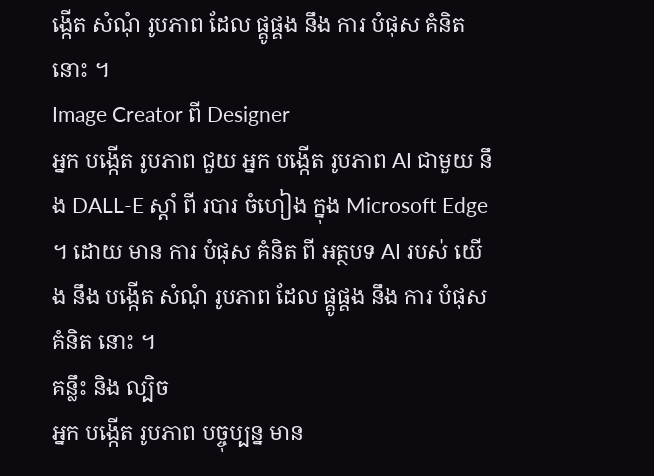ង្កើត សំណុំ រូបភាព ដែល ផ្គូផ្គង នឹង ការ បំផុស គំនិត នោះ ។
Image Creator ពី Designer
អ្នក បង្កើត រូបភាព ជួយ អ្នក បង្កើត រូបភាព AI ជាមួយ នឹង DALL-E ស្តាំ ពី របារ ចំហៀង ក្នុង Microsoft Edge ។ ដោយ មាន ការ បំផុស គំនិត ពី អត្ថបទ AI របស់ យើង នឹង បង្កើត សំណុំ រូបភាព ដែល ផ្គូផ្គង នឹង ការ បំផុស គំនិត នោះ ។
គន្លឹះ និង ល្បិច
អ្នក បង្កើត រូបភាព បច្ចុប្បន្ន មាន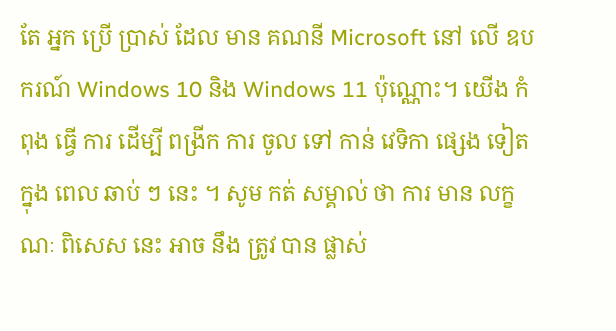តែ អ្នក ប្រើ ប្រាស់ ដែល មាន គណនី Microsoft នៅ លើ ឧបករណ៍ Windows 10 និង Windows 11 ប៉ុណ្ណោះ។ យើង កំពុង ធ្វើ ការ ដើម្បី ពង្រីក ការ ចូល ទៅ កាន់ វេទិកា ផ្សេង ទៀត ក្នុង ពេល ឆាប់ ៗ នេះ ។ សូម កត់ សម្គាល់ ថា ការ មាន លក្ខណៈ ពិសេស នេះ អាច នឹង ត្រូវ បាន ផ្លាស់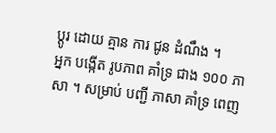ប្តូរ ដោយ គ្មាន ការ ជូន ដំណឹង ។
អ្នក បង្កើត រូបភាព គាំទ្រ ជាង ១០០ ភាសា ។ សម្រាប់ បញ្ជី ភាសា គាំទ្រ ពេញ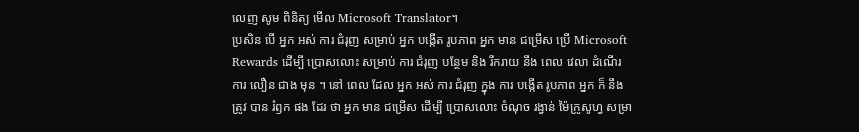លេញ សូម ពិនិត្យ មើល Microsoft Translator។
ប្រសិន បើ អ្នក អស់ ការ ជំរុញ សម្រាប់ អ្នក បង្កើត រូបភាព អ្នក មាន ជម្រើស ប្រើ Microsoft Rewards ដើម្បី ប្រោសលោះ សម្រាប់ ការ ជំរុញ បន្ថែម និង រីករាយ នឹង ពេល វេលា ដំណើរ ការ លឿន ជាង មុន ។ នៅ ពេល ដែល អ្នក អស់ ការ ជំរុញ ក្នុង ការ បង្កើត រូបភាព អ្នក ក៏ នឹង ត្រូវ បាន រំឭក ផង ដែរ ថា អ្នក មាន ជម្រើស ដើម្បី ប្រោសលោះ ចំណុច រង្វាន់ ម៉ៃក្រូសូហ្វ សម្រា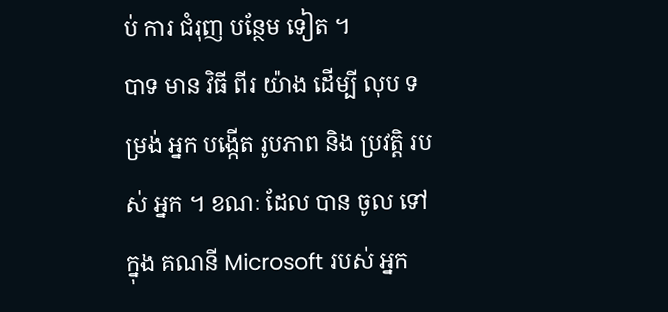ប់ ការ ជំរុញ បន្ថែម ទៀត ។
បាទ មាន វិធី ពីរ យ៉ាង ដើម្បី លុប ទម្រង់ អ្នក បង្កើត រូបភាព និង ប្រវត្តិ របស់ អ្នក ។ ខណៈ ដែល បាន ចូល ទៅ ក្នុង គណនី Microsoft របស់ អ្នក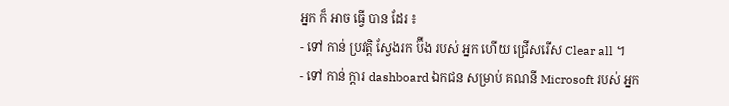អ្នក ក៏ អាច ធ្វើ បាន ដែរ ៖
- ទៅ កាន់ ប្រវត្តិ ស្វែងរក ប៊ីង របស់ អ្នក ហើយ ជ្រើសរើស Clear all ។
- ទៅ កាន់ ក្តារ dashboard ឯកជន សម្រាប់ គណនី Microsoft របស់ អ្នក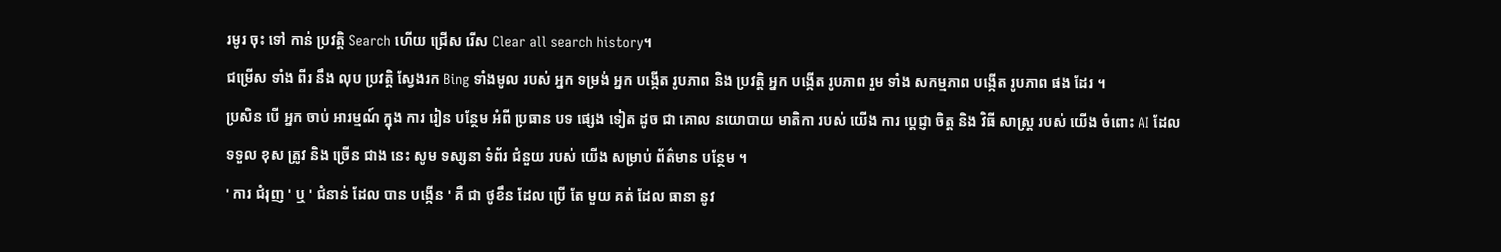រមូរ ចុះ ទៅ កាន់ ប្រវត្តិ Search ហើយ ជ្រើស រើស Clear all search history។
ជម្រើស ទាំង ពីរ នឹង លុប ប្រវត្តិ ស្វែងរក Bing ទាំងមូល របស់ អ្នក ទម្រង់ អ្នក បង្កើត រូបភាព និង ប្រវត្តិ អ្នក បង្កើត រូបភាព រួម ទាំង សកម្មភាព បង្កើត រូបភាព ផង ដែរ ។
ប្រសិន បើ អ្នក ចាប់ អារម្មណ៍ ក្នុង ការ រៀន បន្ថែម អំពី ប្រធាន បទ ផ្សេង ទៀត ដូច ជា គោល នយោបាយ មាតិកា របស់ យើង ការ ប្តេជ្ញា ចិត្ត និង វិធី សាស្ត្រ របស់ យើង ចំពោះ AI ដែល ទទួល ខុស ត្រូវ និង ច្រើន ជាង នេះ សូម ទស្សនា ទំព័រ ជំនួយ របស់ យើង សម្រាប់ ព័ត៌មាន បន្ថែម ។
' ការ ជំរុញ ' ឬ ' ជំនាន់ ដែល បាន បង្កើន ' គឺ ជា ថូខឹន ដែល ប្រើ តែ មួយ គត់ ដែល ធានា នូវ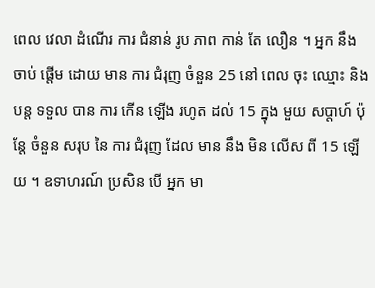ពេល វេលា ដំណើរ ការ ជំនាន់ រូប ភាព កាន់ តែ លឿន ។ អ្នក នឹង ចាប់ ផ្តើម ដោយ មាន ការ ជំរុញ ចំនួន 25 នៅ ពេល ចុះ ឈ្មោះ និង បន្ត ទទួល បាន ការ កើន ឡើង រហូត ដល់ 15 ក្នុង មួយ សប្តាហ៍ ប៉ុន្តែ ចំនួន សរុប នៃ ការ ជំរុញ ដែល មាន នឹង មិន លើស ពី 15 ឡើយ ។ ឧទាហរណ៍ ប្រសិន បើ អ្នក មា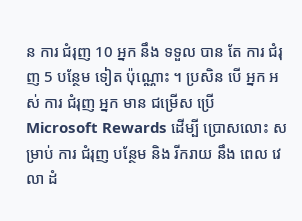ន ការ ជំរុញ 10 អ្នក នឹង ទទួល បាន តែ ការ ជំរុញ 5 បន្ថែម ទៀត ប៉ុណ្ណោះ ។ ប្រសិន បើ អ្នក អស់ ការ ជំរុញ អ្នក មាន ជម្រើស ប្រើ Microsoft Rewards ដើម្បី ប្រោសលោះ សម្រាប់ ការ ជំរុញ បន្ថែម និង រីករាយ នឹង ពេល វេលា ដំ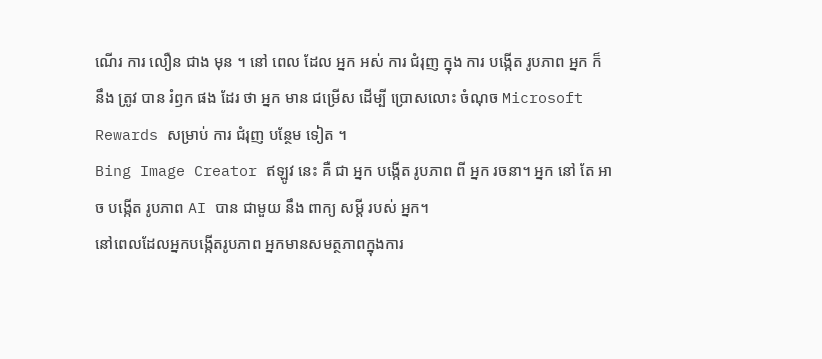ណើរ ការ លឿន ជាង មុន ។ នៅ ពេល ដែល អ្នក អស់ ការ ជំរុញ ក្នុង ការ បង្កើត រូបភាព អ្នក ក៏ នឹង ត្រូវ បាន រំឭក ផង ដែរ ថា អ្នក មាន ជម្រើស ដើម្បី ប្រោសលោះ ចំណុច Microsoft Rewards សម្រាប់ ការ ជំរុញ បន្ថែម ទៀត ។
Bing Image Creator ឥឡូវ នេះ គឺ ជា អ្នក បង្កើត រូបភាព ពី អ្នក រចនា។ អ្នក នៅ តែ អាច បង្កើត រូបភាព AI បាន ជាមួយ នឹង ពាក្យ សម្តី របស់ អ្នក។
នៅពេលដែលអ្នកបង្កើតរូបភាព អ្នកមានសមត្ថភាពក្នុងការ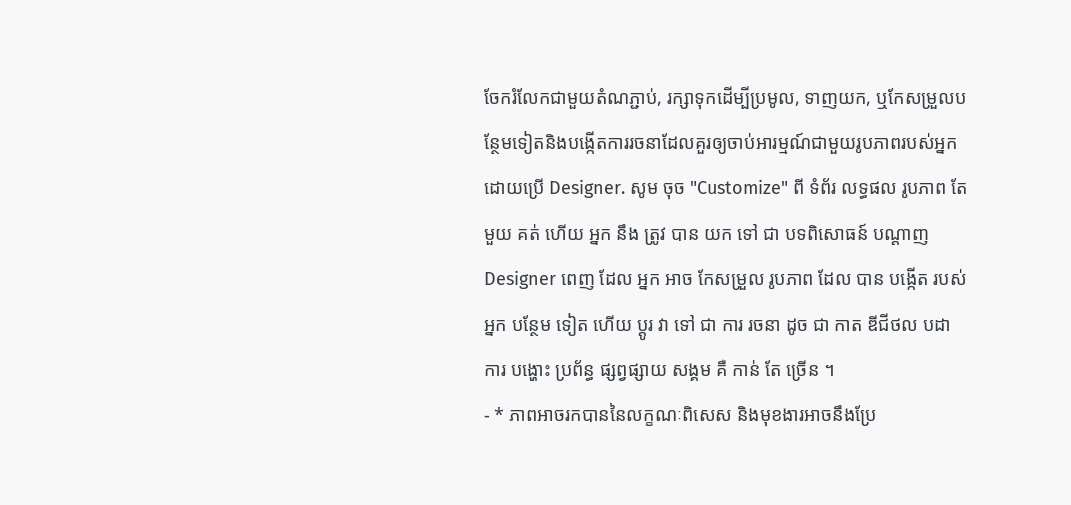ចែករំលែកជាមួយតំណភ្ជាប់, រក្សាទុកដើម្បីប្រមូល, ទាញយក, ឬកែសម្រួលបន្ថែមទៀតនិងបង្កើតការរចនាដែលគួរឲ្យចាប់អារម្មណ៍ជាមួយរូបភាពរបស់អ្នកដោយប្រើ Designer. សូម ចុច "Customize" ពី ទំព័រ លទ្ធផល រូបភាព តែ មួយ គត់ ហើយ អ្នក នឹង ត្រូវ បាន យក ទៅ ជា បទពិសោធន៍ បណ្ដាញ Designer ពេញ ដែល អ្នក អាច កែសម្រួល រូបភាព ដែល បាន បង្កើត របស់ អ្នក បន្ថែម ទៀត ហើយ ប្តូរ វា ទៅ ជា ការ រចនា ដូច ជា កាត ឌីជីថល បដា ការ បង្ហោះ ប្រព័ន្ធ ផ្សព្វផ្សាយ សង្គម គឺ កាន់ តែ ច្រើន ។
- * ភាពអាចរកបាននៃលក្ខណៈពិសេស និងមុខងារអាចនឹងប្រែ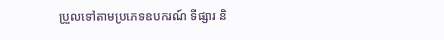ប្រួលទៅតាមប្រភេទឧបករណ៍ ទីផ្សារ និ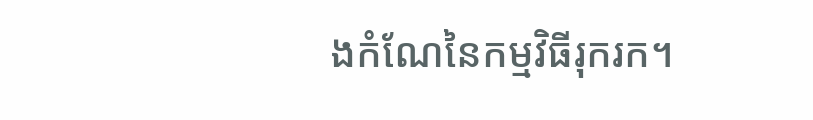ងកំណែនៃកម្មវិធីរុករក។